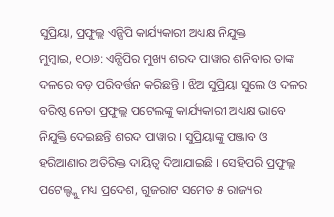ସୁପ୍ରିୟା, ପ୍ରଫୁଲ୍ଲ ଏନ୍ସିପି କାର୍ଯ୍ୟକାରୀ ଅଧ୍ୟକ୍ଷ ନିଯୁକ୍ତ
ମୁମ୍ବାଇ, ୧ଠା୬: ଏନ୍ସିପିର ମୁଖ୍ୟ ଶରଦ ପାୱାର ଶନିବାର ତାଙ୍କ ଦଳରେ ବଡ଼ ପରିବର୍ତ୍ତନ କରିଛନ୍ତି । ଝିଅ ସୁପ୍ରିୟା ସୁଲେ ଓ ଦଳର ବରିଷ୍ଠ ନେତା ପ୍ରଫୁଲ୍ଲ ପଟେଲଙ୍କୁ କାର୍ଯ୍ୟକାରୀ ଅଧ୍ୟକ୍ଷ ଭାବେ ନିଯୁକ୍ତି ଦେଇଛନ୍ତି ଶରଦ ପାୱାର । ସୁପ୍ରିୟାଙ୍କୁ ପଞ୍ଜାବ ଓ ହରିଆଣାର ଅତିରିକ୍ତ ଦାୟିତ୍ୱ ଦିଆଯାଇଛି । ସେହିପରି ପ୍ରଫୁଲ୍ଲ ପଟେଲ୍ଙ୍କୁ ମଧ୍ୟ ପ୍ରଦେଶ, ଗୁଜରାଟ ସମେତ ୫ ରାଜ୍ୟର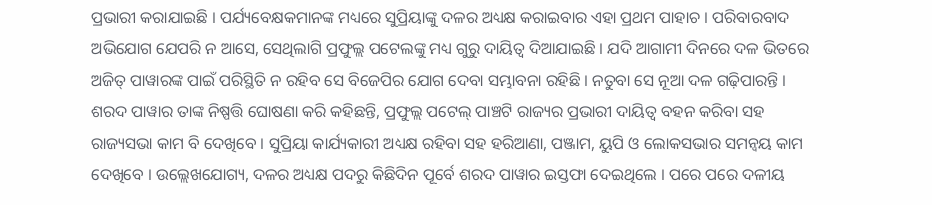ପ୍ରଭାରୀ କରାଯାଇଛି । ପର୍ଯ୍ୟବେକ୍ଷକମାନଙ୍କ ମଧ୍ୟରେ ସୁପ୍ରିୟାଙ୍କୁ ଦଳର ଅଧ୍ୟକ୍ଷ କରାଇବାର ଏହା ପ୍ରଥମ ପାହାଚ । ପରିବାରବାଦ ଅଭିଯୋଗ ଯେପରି ନ ଆସେ, ସେଥିଲାଗି ପ୍ରଫୁଲ୍ଲ ପଟେଲଙ୍କୁ ମଧ୍ୟ ଗୁରୁ ଦାୟିତ୍ୱ ଦିଆଯାଇଛି । ଯଦି ଆଗାମୀ ଦିନରେ ଦଳ ଭିତରେ ଅଜିତ୍ ପାୱାରଙ୍କ ପାଇଁ ପରିସ୍ଥିତି ନ ରହିବ ସେ ବିଜେପିର ଯୋଗ ଦେବା ସମ୍ଭାବନା ରହିଛି । ନତୁବା ସେ ନୂଆ ଦଳ ଗଢ଼ିପାରନ୍ତି ।
ଶରଦ ପାୱାର ତାଙ୍କ ନିଷ୍ପତ୍ତି ଘୋଷଣା କରି କହିଛନ୍ତି, ପ୍ରଫୁଲ୍ଲ ପଟେଲ୍ ପାଞ୍ଚଟି ରାଜ୍ୟର ପ୍ରଭାରୀ ଦାୟିତ୍ୱ ବହନ କରିବା ସହ ରାଜ୍ୟସଭା କାମ ବି ଦେଖିବେ । ସୁପ୍ରିୟା କାର୍ଯ୍ୟକାରୀ ଅଧ୍ୟକ୍ଷ ରହିବା ସହ ହରିଆଣା, ପଞ୍ଜାମ, ୟୁପି ଓ ଲୋକସଭାର ସମନ୍ୱୟ କାମ ଦେଖିବେ । ଉଲ୍ଲେଖଯୋଗ୍ୟ, ଦଳର ଅଧ୍ୟକ୍ଷ ପଦରୁ କିଛିଦିନ ପୂର୍ବେ ଶରଦ ପାୱାର ଇସ୍ତଫା ଦେଇଥିଲେ । ପରେ ପରେ ଦଳୀୟ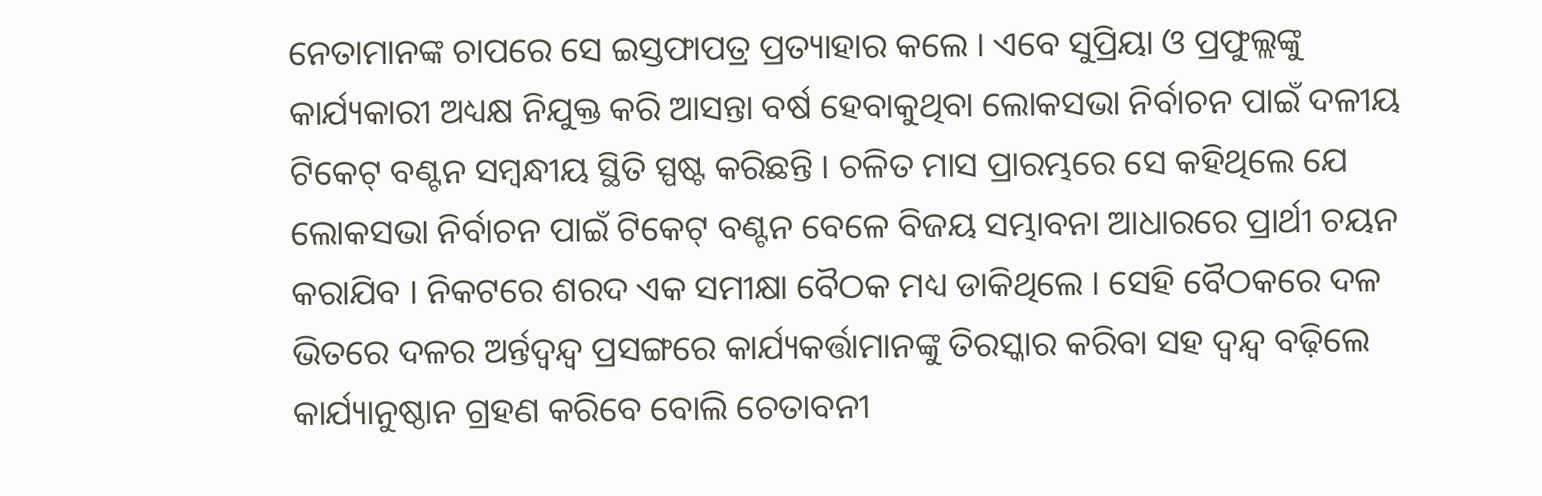ନେତାମାନଙ୍କ ଚାପରେ ସେ ଇସ୍ତଫାପତ୍ର ପ୍ରତ୍ୟାହାର କଲେ । ଏବେ ସୁପ୍ରିୟା ଓ ପ୍ରଫୁଲ୍ଲଙ୍କୁ କାର୍ଯ୍ୟକାରୀ ଅଧ୍ୟକ୍ଷ ନିଯୁକ୍ତ କରି ଆସନ୍ତା ବର୍ଷ ହେବାକୁଥିବା ଲୋକସଭା ନିର୍ବାଚନ ପାଇଁ ଦଳୀୟ ଟିକେଟ୍ ବଣ୍ଟନ ସମ୍ବନ୍ଧୀୟ ସ୍ଥିତି ସ୍ପଷ୍ଟ କରିଛନ୍ତି । ଚଳିତ ମାସ ପ୍ରାରମ୍ଭରେ ସେ କହିଥିଲେ ଯେ ଲୋକସଭା ନିର୍ବାଚନ ପାଇଁ ଟିକେଟ୍ ବଣ୍ଟନ ବେଳେ ବିଜୟ ସମ୍ଭାବନା ଆଧାରରେ ପ୍ରାର୍ଥୀ ଚୟନ କରାଯିବ । ନିକଟରେ ଶରଦ ଏକ ସମୀକ୍ଷା ବୈଠକ ମଧ୍ୟ ଡାକିଥିଲେ । ସେହି ବୈଠକରେ ଦଳ ଭିତରେ ଦଳର ଅର୍ନ୍ତଦ୍ୱନ୍ଦ୍ୱ ପ୍ରସଙ୍ଗରେ କାର୍ଯ୍ୟକର୍ତ୍ତାମାନଙ୍କୁ ତିରସ୍କାର କରିବା ସହ ଦ୍ୱନ୍ଦ୍ୱ ବଢ଼ିଲେ କାର୍ଯ୍ୟାନୁଷ୍ଠାନ ଗ୍ରହଣ କରିବେ ବୋଲି ଚେତାବନୀ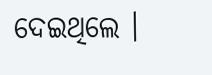ଦେଇଥିଲେ ।